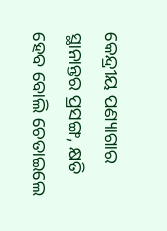କେନ୍ଦ୍ରୀୟ ପଣ୍ୟାଗାର ସ୍ଥାନାନ୍ତର ପ୍ରସଙ୍ଗ, କ୍ଷତି ହେବ ବୋଲି ଚେତାଇଲେ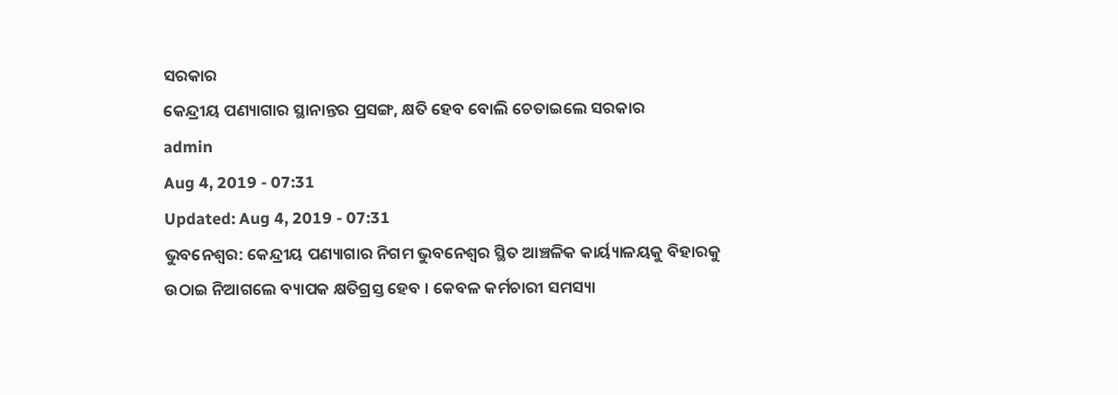ସରକାର
କେନ୍ଦ୍ରୀୟ ପଣ୍ୟାଗାର ସ୍ଥାନାନ୍ତର ପ୍ରସଙ୍ଗ, କ୍ଷତି ହେବ ବୋଲି ଚେତାଇଲେ ସରକାର
admin
Aug 4, 2019 - 07:31
Updated: Aug 4, 2019 - 07:31
ଭୁବନେଶ୍ୱର: କେନ୍ଦ୍ରୀୟ ପଣ୍ୟାଗାର ନିଗମ ଭୁବନେଶ୍ୱର ସ୍ଥିତ ଆଞ୍ଚଳିକ କାର୍ୟ୍ୟାଳୟକୁ ବିହାରକୁ ଉଠାଇ ନିଆଗଲେ ବ୍ୟାପକ କ୍ଷତିଗ୍ରସ୍ତ ହେବ । କେବଳ କର୍ମଚାରୀ ସମସ୍ୟା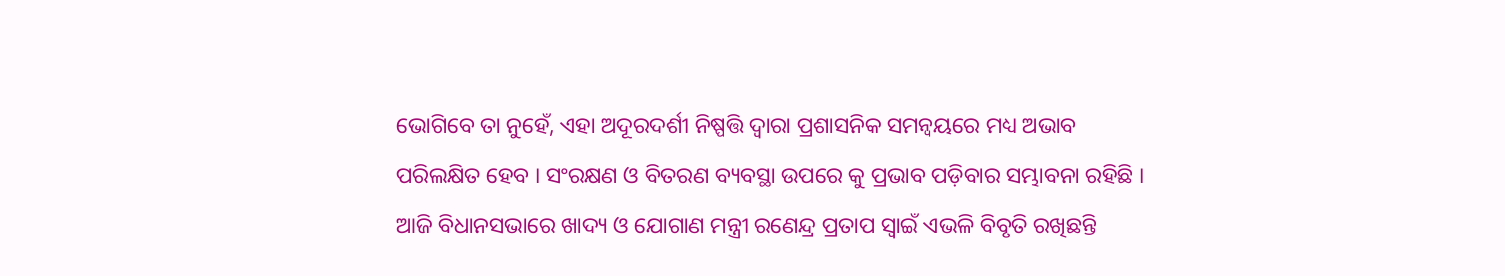ଭୋଗିବେ ତା ନୁହେଁ, ଏହା ଅଦୂରଦର୍ଶୀ ନିଷ୍ପତ୍ତି ଦ୍ୱାରା ପ୍ରଶାସନିକ ସମନ୍ୱୟରେ ମଧ୍ୟ ଅଭାବ ପରିଲକ୍ଷିତ ହେବ । ସଂରକ୍ଷଣ ଓ ବିତରଣ ବ୍ୟବସ୍ଥା ଉପରେ କୁ ପ୍ରଭାବ ପଡ଼ିବାର ସମ୍ଭାବନା ରହିଛି ।
ଆଜି ବିଧାନସଭାରେ ଖାଦ୍ୟ ଓ ଯୋଗାଣ ମନ୍ତ୍ରୀ ରଣେନ୍ଦ୍ର ପ୍ରତାପ ସ୍ୱାଇଁ ଏଭଳି ବିବୃତି ରଖିଛନ୍ତି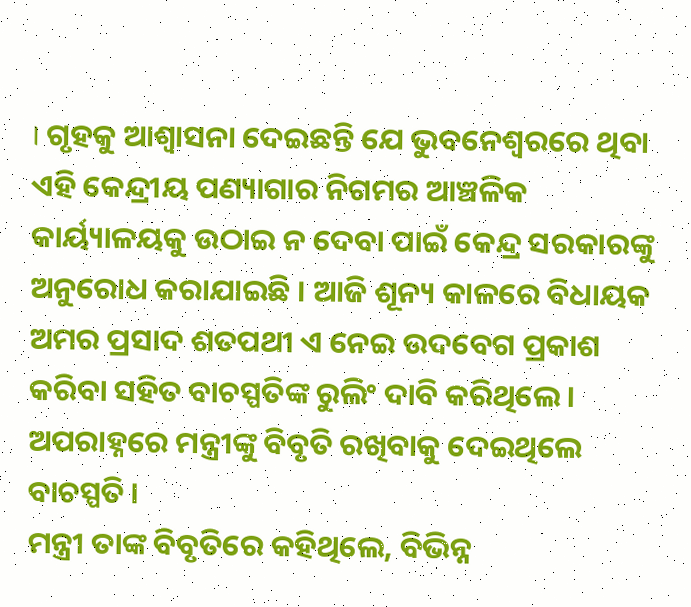। ଗୃହକୁ ଆଶ୍ୱାସନା ଦେଇଛନ୍ତି ଯେ ଭୁବନେଶ୍ୱରରେ ଥିବା ଏହି କେନ୍ଦ୍ରୀୟ ପଣ୍ୟାଗାର ନିଗମର ଆଞ୍ଚଳିକ କାର୍ୟ୍ୟାଳୟକୁ ଉଠାଇ ନ ଦେବା ପାଇଁ କେନ୍ଦ୍ର ସରକାରଙ୍କୁ ଅନୁରୋଧ କରାଯାଇଛି । ଆଜି ଶୂନ୍ୟ କାଳରେ ବିଧାୟକ ଅମର ପ୍ରସାଦ ଶତପଥୀ ଏ ନେଇ ଉଦବେଗ ପ୍ରକାଶ କରିବା ସହିତ ବାଚସ୍ପତିଙ୍କ ରୁଲିଂ ଦାବି କରିଥିଲେ । ଅପରାହ୍ନରେ ମନ୍ତ୍ରୀଙ୍କୁ ବିବୃତି ରଖିବାକୁ ଦେଇଥିଲେ ବାଚସ୍ପତି ।
ମନ୍ତ୍ରୀ ତାଙ୍କ ବିବୃତିରେ କହିଥିଲେ, ବିଭିନ୍ନ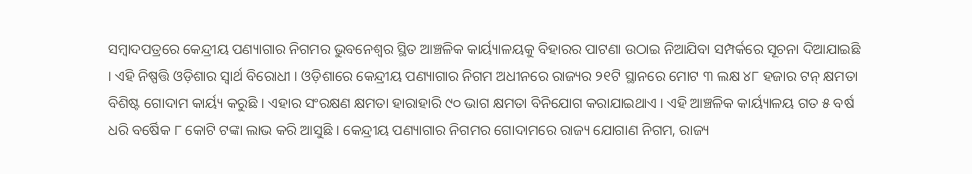ସମ୍ବାଦପତ୍ରରେ କେନ୍ଦ୍ରୀୟ ପଣ୍ୟାଗାର ନିଗମର ଭୁବନେଶ୍ୱର ସ୍ଥିତ ଆଞ୍ଚଳିକ କାର୍ୟ୍ୟାଳୟକୁ ବିହାରର ପାଟଣା ଉଠାଇ ନିଆଯିବା ସମ୍ପର୍କରେ ସୂଚନା ଦିଆଯାଇଛି । ଏହି ନିଷ୍ପତ୍ତି ଓଡ଼ିଶାର ସ୍ୱାର୍ଥ ବିରୋଧୀ । ଓଡ଼ିଶାରେ କେନ୍ଦ୍ରୀୟ ପଣ୍ୟାଗାର ନିଗମ ଅଧୀନରେ ରାଜ୍ୟର ୨୧ଟି ସ୍ଥାନରେ ମୋଟ ୩ ଲକ୍ଷ ୪୮ ହଜାର ଟନ୍ କ୍ଷମତା ବିଶିଷ୍ଟ ଗୋଦାମ କାର୍ୟ୍ୟ କରୁଛି । ଏହାର ସଂରକ୍ଷଣ କ୍ଷମତା ହାରାହାରି ୯୦ ଭାଗ କ୍ଷମତା ବିନିଯୋଗ କରାଯାଇଥାଏ । ଏହି ଆଞ୍ଚଳିକ କାର୍ୟ୍ୟାଳୟ ଗତ ୫ ବର୍ଷ ଧରି ବର୍ଷେିକ ୮ କୋଟି ଟଙ୍କା ଲାଭ କରି ଆସୁଛି । କେନ୍ଦ୍ରୀୟ ପଣ୍ୟାଗାର ନିଗମର ଗୋଦାମରେ ରାଜ୍ୟ ଯୋଗାଣ ନିଗମ, ରାଜ୍ୟ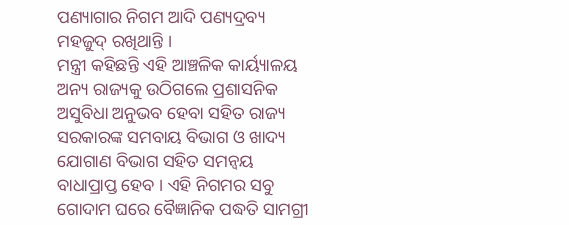ପଣ୍ୟାଗାର ନିଗମ ଆଦି ପଣ୍ୟଦ୍ରବ୍ୟ ମହଜୁଦ୍ ରଖିଥାନ୍ତି ।
ମନ୍ତ୍ରୀ କହିଛନ୍ତି ଏହି ଆଞ୍ଚଳିକ କାର୍ୟ୍ୟାଳୟ ଅନ୍ୟ ରାଜ୍ୟକୁ ଉଠିଗଲେ ପ୍ରଶାସନିକ ଅସୁବିଧା ଅନୁଭବ ହେବା ସହିତ ରାଜ୍ୟ ସରକାରଙ୍କ ସମବାୟ ବିଭାଗ ଓ ଖାଦ୍ୟ ଯୋଗାଣ ବିଭାଗ ସହିତ ସମନ୍ୱୟ ବାଧାପ୍ରାପ୍ତ ହେବ । ଏହି ନିଗମର ସବୁ ଗୋଦାମ ଘରେ ବୈଜ୍ଞାନିକ ପଦ୍ଧତି ସାମଗ୍ରୀ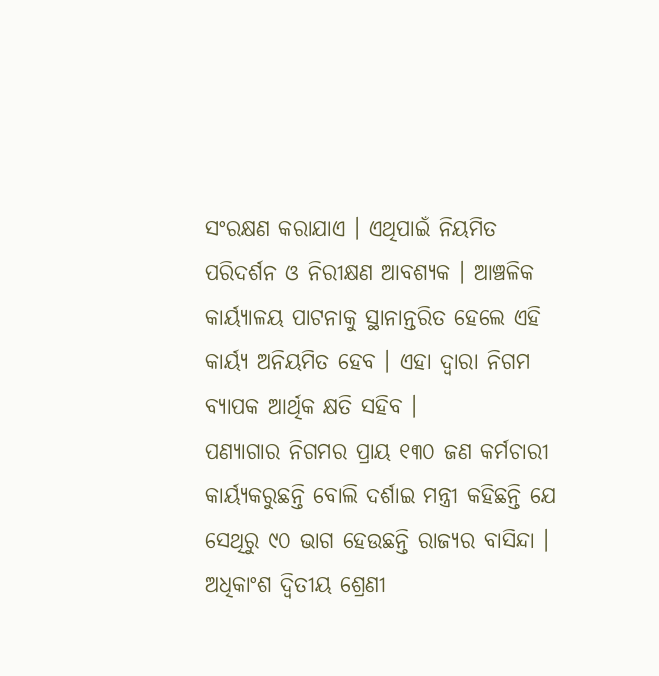ସଂରକ୍ଷଣ କରାଯାଏ । ଏଥିପାଇଁ ନିୟମିତ ପରିଦର୍ଶନ ଓ ନିରୀକ୍ଷଣ ଆବଶ୍ୟକ । ଆଞ୍ଚଳିକ କାର୍ୟ୍ୟାଳୟ ପାଟନାକୁ ସ୍ଥାନାନ୍ତରିତ ହେଲେ ଏହି କାର୍ୟ୍ୟ ଅନିୟମିତ ହେବ । ଏହା ଦ୍ୱାରା ନିଗମ ବ୍ୟାପକ ଆର୍ଥିକ କ୍ଷତି ସହିବ ।
ପଣ୍ୟାଗାର ନିଗମର ପ୍ରାୟ ୧୩୦ ଜଣ କର୍ମଚାରୀ କାର୍ୟ୍ୟକରୁଛନ୍ତି ବୋଲି ଦର୍ଶାଇ ମନ୍ତ୍ରୀ କହିଛନ୍ତି ଯେ ସେଥିରୁ ୯୦ ଭାଗ ହେଉଛନ୍ତି ରାଜ୍ୟର ବାସିନ୍ଦା । ଅଧିକାଂଶ ଦ୍ୱିତୀୟ ଶ୍ରେଣୀ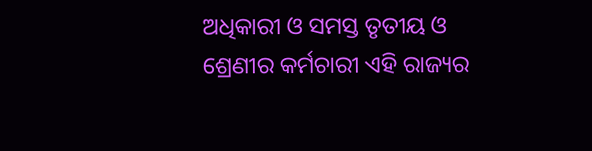ଅଧିକାରୀ ଓ ସମସ୍ତ ତୃତୀୟ ଓ ଶ୍ରେଣୀର କର୍ମଚାରୀ ଏହି ରାଜ୍ୟର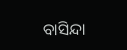ବାସିନ୍ଦା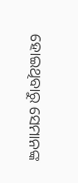ହୋଇଥିବାରୁ ସେମାନଙ୍କ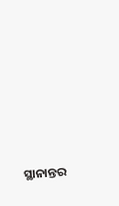ସ୍ଥାନାନ୍ତର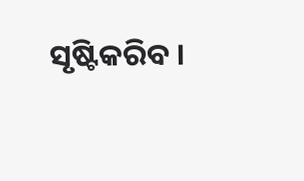ସୃଷ୍ଟିକରିବ ।